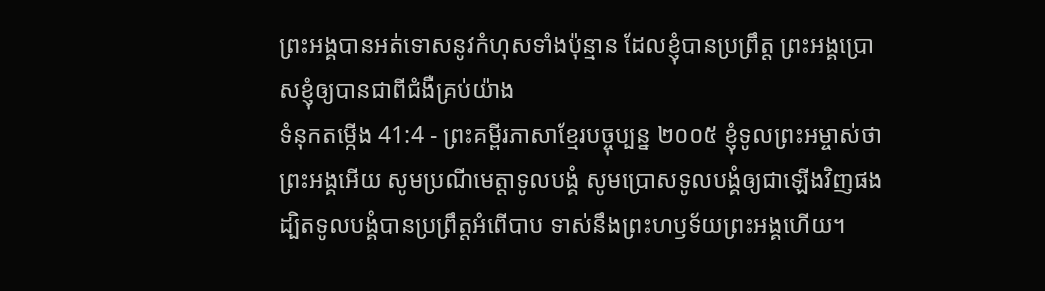ព្រះអង្គបានអត់ទោសនូវកំហុសទាំងប៉ុន្មាន ដែលខ្ញុំបានប្រព្រឹត្ត ព្រះអង្គប្រោសខ្ញុំឲ្យបានជាពីជំងឺគ្រប់យ៉ាង
ទំនុកតម្កើង 41:4 - ព្រះគម្ពីរភាសាខ្មែរបច្ចុប្បន្ន ២០០៥ ខ្ញុំទូលព្រះអម្ចាស់ថា ព្រះអង្គអើយ សូមប្រណីមេត្តាទូលបង្គំ សូមប្រោសទូលបង្គំឲ្យជាឡើងវិញផង ដ្បិតទូលបង្គំបានប្រព្រឹត្តអំពើបាប ទាស់នឹងព្រះហឫទ័យព្រះអង្គហើយ។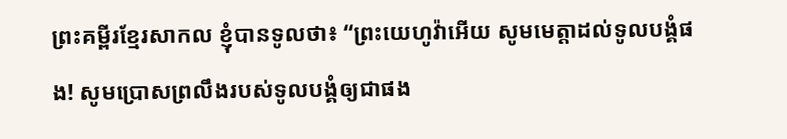ព្រះគម្ពីរខ្មែរសាកល ខ្ញុំបានទូលថា៖ “ព្រះយេហូវ៉ាអើយ សូមមេត្តាដល់ទូលបង្គំផង! សូមប្រោសព្រលឹងរបស់ទូលបង្គំឲ្យជាផង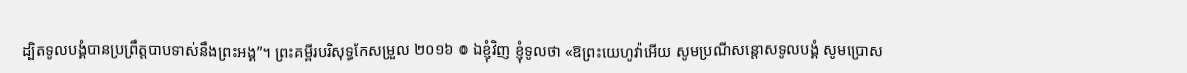ដ្បិតទូលបង្គំបានប្រព្រឹត្តបាបទាស់នឹងព្រះអង្គ”។ ព្រះគម្ពីរបរិសុទ្ធកែសម្រួល ២០១៦ ៙ ឯខ្ញុំវិញ ខ្ញុំទូលថា «ឱព្រះយេហូវ៉ាអើយ សូមប្រណីសន្ដោសទូលបង្គំ សូមប្រោស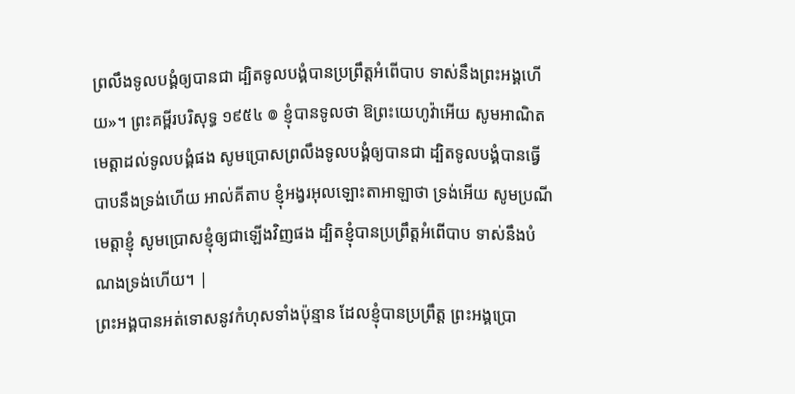ព្រលឹងទូលបង្គំឲ្យបានជា ដ្បិតទូលបង្គំបានប្រព្រឹត្តអំពើបាប ទាស់នឹងព្រះអង្គហើយ»។ ព្រះគម្ពីរបរិសុទ្ធ ១៩៥៤ ៙ ខ្ញុំបានទូលថា ឱព្រះយេហូវ៉ាអើយ សូមអាណិតមេត្តាដល់ទូលបង្គំផង សូមប្រោសព្រលឹងទូលបង្គំឲ្យបានជា ដ្បិតទូលបង្គំបានធ្វើបាបនឹងទ្រង់ហើយ អាល់គីតាប ខ្ញុំអង្វរអុលឡោះតាអាឡាថា ទ្រង់អើយ សូមប្រណីមេត្តាខ្ញុំ សូមប្រោសខ្ញុំឲ្យជាឡើងវិញផង ដ្បិតខ្ញុំបានប្រព្រឹត្តអំពើបាប ទាស់នឹងបំណងទ្រង់ហើយ។ |
ព្រះអង្គបានអត់ទោសនូវកំហុសទាំងប៉ុន្មាន ដែលខ្ញុំបានប្រព្រឹត្ត ព្រះអង្គប្រោ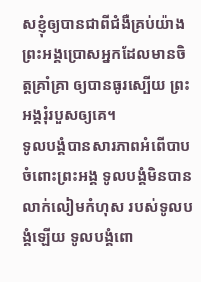សខ្ញុំឲ្យបានជាពីជំងឺគ្រប់យ៉ាង
ព្រះអង្គប្រោសអ្នកដែលមានចិត្តគ្រាំគ្រា ឲ្យបានធូរស្បើយ ព្រះអង្គរុំរបួសឲ្យគេ។
ទូលបង្គំបានសារភាពអំពើបាបចំពោះព្រះអង្គ ទូលបង្គំមិនបានលាក់លៀមកំហុស របស់ទូលបង្គំឡើយ ទូលបង្គំពោ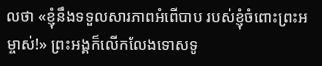លថា «ខ្ញុំនឹងទទួលសារភាពអំពើបាប របស់ខ្ញុំចំពោះព្រះអម្ចាស់!» ព្រះអង្គក៏លើកលែងទោសទូ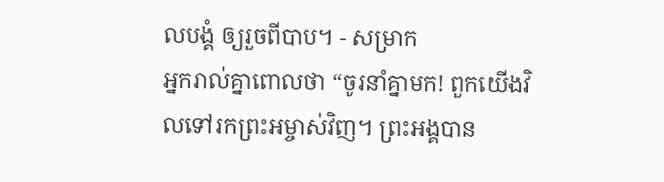លបង្គំ ឲ្យរួចពីបាប។ - សម្រាក
អ្នករាល់គ្នាពោលថា “ចូរនាំគ្នាមក! ពួកយើងវិលទៅរកព្រះអម្ចាស់វិញ។ ព្រះអង្គបាន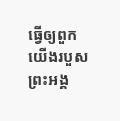ធ្វើឲ្យពួកយើងរបួស ព្រះអង្គ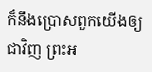ក៏នឹងប្រោសពួកយើងឲ្យជាវិញ ព្រះអ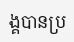ង្គបានប្រ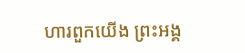ហារពួកយើង ព្រះអង្គ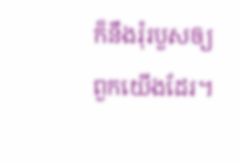ក៏នឹងរុំរបួសឲ្យពួកយើងដែរ។